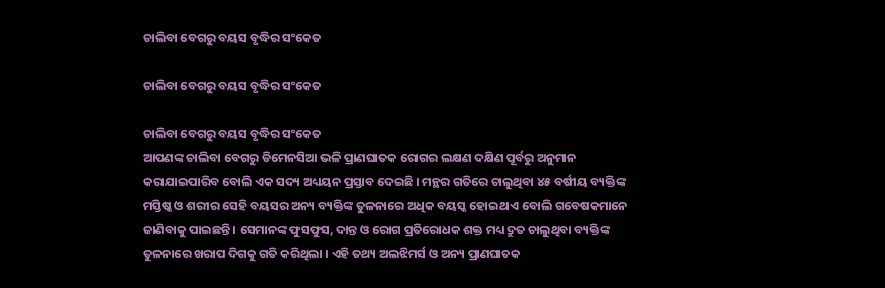ଚାଲିବା ବେଗରୁ ବୟସ ବୃଦ୍ଧିର ସଂକେତ

ଚାଲିବା ବେଗରୁ ବୟସ ବୃଦ୍ଧିର ସଂକେତ

ଚାଲିବା ବେଗରୁ ବୟସ ବୃଦ୍ଧିର ସଂକେତ
ଆପଣଙ୍କ ଚାଲିବା ବେଗରୁ ଡିମେନସିଆ ଭଳି ପ୍ରାଣଘାତକ ରୋଗର ଲକ୍ଷଣ ଦକ୍ଷିଣ ପୂର୍ବରୁ ଅନୁମାନ କରାଯାଇପାରିବ ବୋଲି ଏକ ସଦ୍ୟ ଅଧ୍ୟୟନ ପ୍ରସ୍ତାବ ଦେଇଛି । ମନ୍ଥର ଗତିରେ ଚାଲୁଥିବା ୪୫ ବର୍ଷୀୟ ବ୍ୟକ୍ତିଙ୍କ ମସ୍ତିଷ୍କ ଓ ଶରୀର ସେହି ବୟସର ଅନ୍ୟ ବ୍ୟକ୍ତିଙ୍କ ତୁଳନାରେ ଅଧିକ ବୟସ୍କ ହୋଇଥାଏ ବୋଲି ଗବେଷକମାନେ ଜାଣିବାକୁ ପାଇଛନ୍ତି । ସେମାନଙ୍କ ଫୁସଫୁସ, ଦାନ୍ତ ଓ ରୋଗ ପ୍ରତିରୋଧକ ଶକ୍ତ ମଧ୍ୟ ଦ୍ରୁତ ଚାଲୁଥିବା ବ୍ୟକ୍ତିଙ୍କ ତୁଳନାରେ ଖରାପ ଦିଗକୁ ଗତି କରିଥିଲା । ଏହି ତଥ୍ୟ ଅଲଝିମର୍ସ ଓ ଅନ୍ୟ ପ୍ରାଣଘାତକ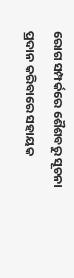ରୋଗ ସମ୍ପର୍କରେ ଶୈଶବରୁ ସୂଚନା ପ୍ରଦାନ କରିବାରେ ସହାୟକ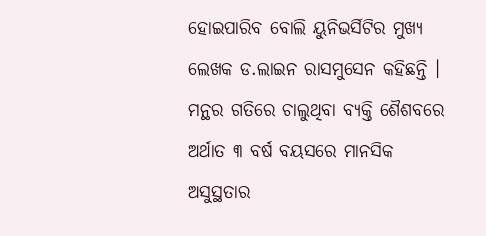ହୋଇପାରିବ ବୋଲି ୟୁନିଭର୍ସିଟିର ମୁଖ୍ୟ ଲେଖକ ଡ.ଲାଇନ ରାସମୁସେନ କହିଛନ୍ତି । ମନ୍ଥର ଗତିରେ ଚାଲୁଥିବା ବ୍ୟକ୍ତି ଶୈଶବରେ ଅର୍ଥାତ ୩ ବର୍ଷ ବୟସରେ ମାନସିକ ଅସୁସ୍ଥତାର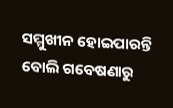ସମ୍ମୁଖୀନ ହୋଇପାରନ୍ତି ବୋଲି ଗବେଷଣାରୁ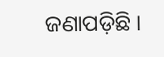ଜଣାପଡ଼ିଛି ।